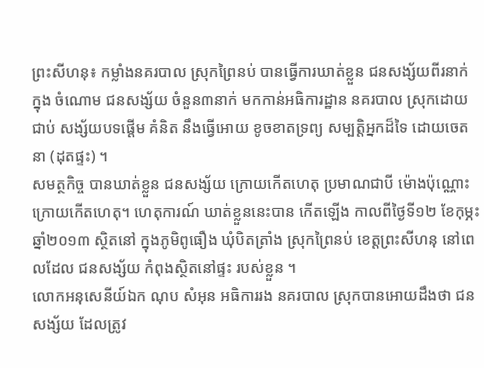ព្រះសីហនុ៖ កម្លាំងនគរបាល ស្រុកព្រៃនប់ បានធ្វើការឃាត់ខ្លួន ជនសង្ស័យពីរនាក់ ក្នុង ចំណោម ជនសង្ស័យ ចំនួន៣នាក់ មកកាន់អធិការដ្ឋាន នគរបាល ស្រុកដោយជាប់ សង្ស័យបទផ្តើម គំនិត នឹងធ្វើអោយ ខូចខាតទ្រព្យ សម្បត្តិអ្នកដ៏ទៃ ដោយចេតនា (ដុតផ្ទះ) ។
សមត្ថកិច្ច បានឃាត់ខ្លួន ជនសង្ស័យ ក្រោយកើតហេតុ ប្រមាណជាបី ម៉ោងប៉ុណ្ណោះ ក្រោយកើតហេតុ។ ហេតុការណ៍ ឃាត់ខ្លួននេះបាន កើតឡើង កាលពីថ្ងៃទី១២ ខែកុម្ភះ ឆ្នាំ២០១៣ ស្ថិតនៅ ក្នុងភូមិពូធឿង ឃុំបិតត្រាំង ស្រុកព្រៃនប់ ខេត្តព្រះសីហនុ នៅពេលដែល ជនសង្ស័យ កំពុងស្ថិតនៅផ្ទះ របស់ខ្លួន ។
លោកអនុសេនីយ៍ឯក ណុប សំអុន អធិការរង នគរបាល ស្រុកបានអោយដឹងថា ជនសង្ស័យ ដែលត្រូវ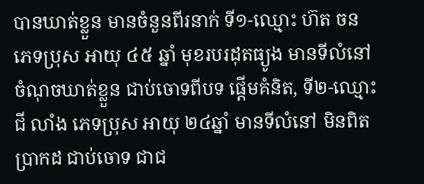បានឃាត់ខ្លួន មានចំនួនពីរនាក់ ទី១-ឈ្មោះ ហ៊ត ចន ភេទប្រុស អាយុ ៤៥ ឆ្នាំ មុខរបរដុតធ្យូង មានទីលំនៅចំណុចឃាត់ខ្លួន ជាប់ចោទពីបទ ផ្តើមគំនិត, ទី២-ឈ្មោះ ជី លាំង ភេទប្រុស អាយុ ២៤ឆ្នាំ មានទីលំនៅ មិនពិតប្រាកដ ជាប់ចោទ ជាជ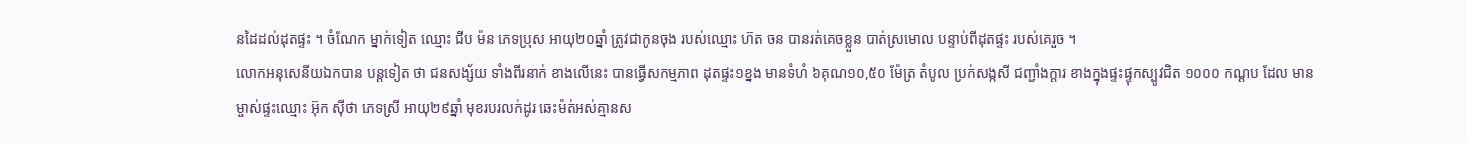នដៃដល់ដុតផ្ទះ ។ ចំណែក ម្នាក់ទៀត ឈ្មោះ ជីប ម៉ន ភេទប្រុស អាយុ២០ឆ្នាំ ត្រូវជាកូនចុង របស់ឈ្មោះ ហ៊ត ចន បានរត់គេចខ្លួន បាត់ស្រមោល បន្ទាប់ពីដុតផ្ទះ របស់គេរួច ។
លោកអនុសេនីយឯកបាន បន្តទៀត ថា ជនសង្ស័យ ទាំងពីរនាក់ ខាងលើនេះ បានធ្វើសកម្មភាព ដុតផ្ទះ១ខ្នង មានទំហំ ៦គុណ១០,៥០ ម៉ែត្រ តំបូល ប្រក់សង្កសី ជញ្ជាំងក្តារ ខាងក្នុងផ្ទះផ្ទុកស្បូវជិត ១០០០ កណ្តប ដែល មានម្ចាស់ផ្ទះឈ្មោះ អ៊ុក ស៊ីថា ភេទស្រី អាយុ២៩ឆ្នាំ មុខរបរលក់ដូរ ឆេះម៉ត់អស់គ្មានស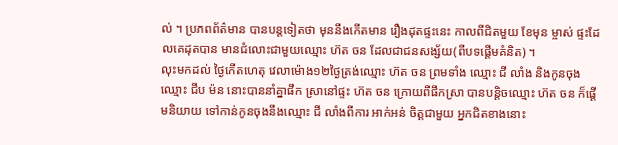ល់ ។ ប្រភពព័ត៌មាន បានបន្តទៀតថា មុននឹងកើតមាន រឿងដុតផ្ទះនេះ កាលពីជិតមួយ ខែមុន ម្ចាស់ ផ្ទះដែលគេដុតបាន មានជំលោះជាមួយឈ្មោះ ហ៊ត ចន ដែលជាជនសង្ស័យ(ពីបទផ្តើមគំនិត) ។
លុះមកដល់ ថ្ងៃកើតហេតុ វេលាម៉ោង១២ថ្ងៃត្រង់ឈ្មោះ ហ៊ត ចន ព្រមទាំង ឈ្មោះ ជី លាំង និងកូនចុងឈ្មោះ ជីប ម៉ន នោះបាននាំគ្នាផឹក ស្រានៅផ្ទះ ហ៊ត ចន ក្រោយពីផឹកស្រា បានបន្តិចឈ្មោះ ហ៊ត ចន ក៏ផ្តើមនិយាយ ទៅកាន់កូនចុងនឹងឈ្មោះ ជី លាំងពីការ អាក់អន់ ចិត្តជាមួយ អ្នកជិតខាងនោះ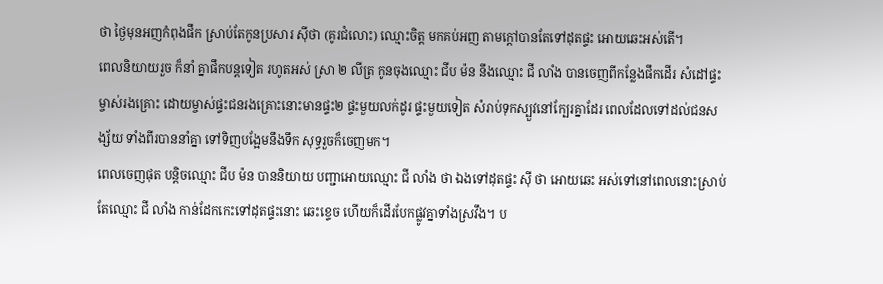ថា ថ្ងៃមុនអញកំពុងផឹក ស្រាប់តែកូនប្រសារ ស៊ីថា (គូរជំលោះ) ឈ្មោះចិត្ត មកគប់អញ តាមក្តៅបានតែទៅដុតផ្ទះ អោយឆេះអស់តើ។
ពេលនិយាយរួច ក៏នាំ គ្នាផឹកបន្តទៀត រហូតអស់ ស្រា ២ លីត្រ កូនចុងឈ្មោះ ជីប ម៉ន នឹងឈ្មោះ ជី លាំង បានចេញពីកន្លែងផឹកដើរ សំដៅផ្ទះម្ចាស់រងគ្រោះ ដោយម្ចាស់ផ្ទះជនរងគ្រោះនោះមានផ្ទះ២ ផ្ទះមួយលក់ដូរ ផ្ទះមួយទៀត សំរាប់ទុកស្បួវនៅក្បែរគ្នាដែរ ពេលដែលទៅដល់ជនសង្ស័យ ទាំងពីរបាននាំគ្នា ទៅទិញបង្អែមនឹងទឹក សុទ្ធរួចក៏ចេញមក។
ពេលចេញផុត បន្តិចឈ្មោះ ជីប ម៉ន បាននិយាយ បញ្ជាអោយឈ្មោះ ជី លាំង ថា ឯងទៅដុតផ្ទះ ស៊ី ថា អោយឆេះ អស់ទៅនៅពេលនោះស្រាប់ តែឈ្មោះ ជី លាំង កាន់ដែកកេះទៅដុតផ្ទះនោះ ឆេះខ្ទេច ហើយក៏ដើរបែកផ្លូវគ្នាទាំងស្រវឹង។ ប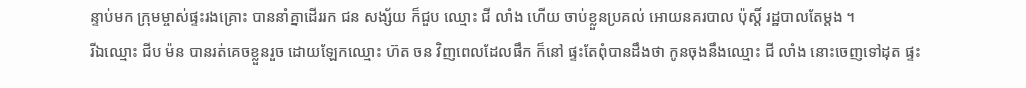ន្ទាប់មក ក្រុមម្ចាស់ផ្ទះរងគ្រោះ បាននាំគ្នាដើររក ជន សង្ស័យ ក៏ជួប ឈ្មោះ ជី លាំង ហើយ ចាប់ខ្លួនប្រគល់ អោយនគរបាល ប៉ុស្តិ៍ រដ្ឋបាលតែម្តង ។
រីឯឈ្មោះ ជីប ម៉ន បានរត់គេចខ្លួនរួច ដោយឡែកឈ្មោះ ហ៊ត ចន វិញពេលដែលផឹក ក៏នៅ ផ្ទះតែពុំបានដឹងថា កូនចុងនឹងឈ្មោះ ជី លាំង នោះចេញទៅដុត ផ្ទះ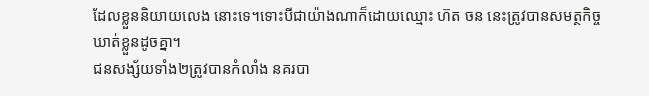ដែលខ្លួននិយាយលេង នោះទេ។ទោះបីជាយ៉ាងណាក៏ដោយឈ្មោះ ហ៊ត ចន នេះត្រូវបានសមត្ថកិច្ចឃាត់ខ្លួនដូចគ្នា។
ជនសង្ស័យទាំង២ត្រូវបានកំលាំង នគរបា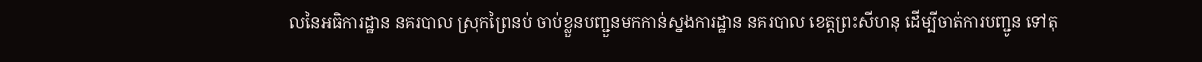លនៃអធិការដ្ឋាន នគរបាល ស្រុកព្រៃនប់ ចាប់ខ្លួនបញ្ជួនមកកាន់ស្នងការដ្ឋាន នគរបាល ខេត្តព្រះសីហនុ ដើម្បីចាត់ការបញ្ជូន ទៅតុ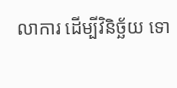លាការ ដើម្បីវិនិច្ឆ័យ ទោ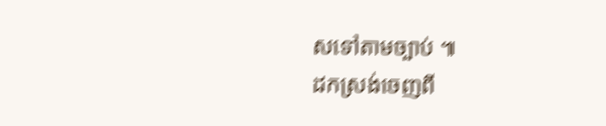សទៅតាមច្បាប់ ៕
ដកស្រង់ចេញពី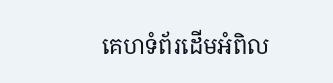គេហទំព័រដើមអំពិល